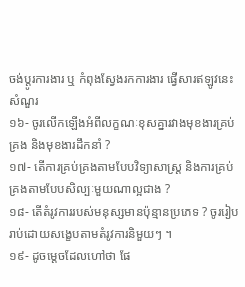ចង់ប្តូរការងារ ឬ កំពុងស្វែងរកការងារ ផ្វើសារឥឡូវនេះ
សំណួរ
១៦- ចូរលើកឡើងអំពីលក្ខណៈខុសគ្នារវាងមុខងារគ្រប់គ្រង និងមុខងារដឹកនាំ ?
១៧- តើការគ្រប់គ្រងតាមបែបវិទ្យាសាស្ត្រ និងការគ្រប់គ្រងតាមបែបសិល្បៈមួយណាល្អជាង ?
១៨- តើតំរូវការរបស់មនុស្សមានប៉ុន្មានប្រភេទ ? ចូររៀបរាប់ដោយសង្ខេបតាមតំរូវការនិមួយៗ ។
១៩- ដូចម្តេចដែលហៅថា ផែ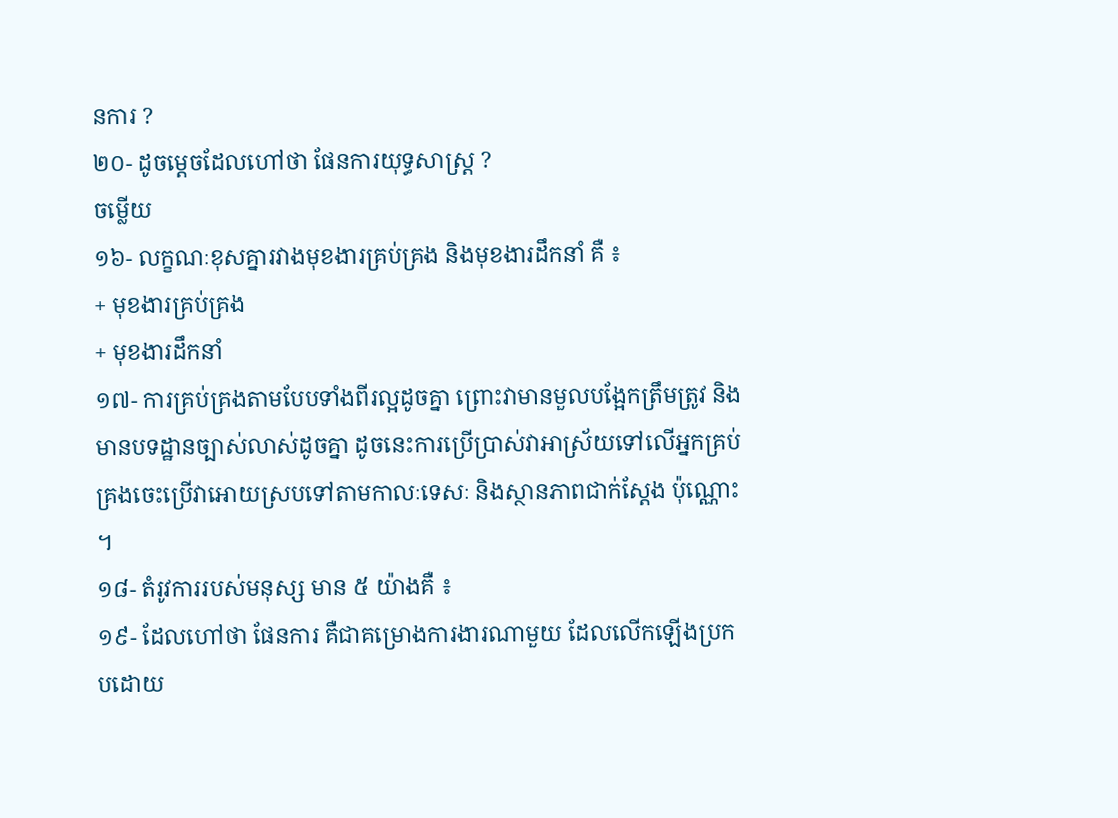នការ ?
២០- ដូចម្តេចដែលហៅថា ផែនការយុទ្ធសាស្រ្ត ?
ចម្លើយ
១៦- លក្ខណៈខុសគ្នារវាងមុខងារគ្រប់គ្រង និងមុខងារដឹកនាំ គឺ ៖
+ មុខងារគ្រប់គ្រង
+ មុខងារដឹកនាំ
១៧- ការគ្រប់គ្រងតាមបែបទាំងពីរល្អដូចគ្នា ព្រោះវាមានមួលបង្អែកត្រឹមត្រូវ និងមានបទដ្ឋានច្បាស់លាស់ដូចគ្នា ដូចនេះការប្រើប្រាស់វាអាស្រ័យទៅលើអ្នកគ្រប់គ្រងចេះប្រើវាអោយស្របទៅតាមកាលៈទេសៈ និងស្ថានភាពជាក់ស្តែង ប៉ុណ្ណោះ ។
១៨- តំរូវការរបស់មនុស្ស មាន ៥ យ៉ាងគឺ ៖
១៩- ដែលហៅថា ផែនការ គឺជាគម្រោងការងារណាមួយ ដែលលើកឡើងប្រកបដោយ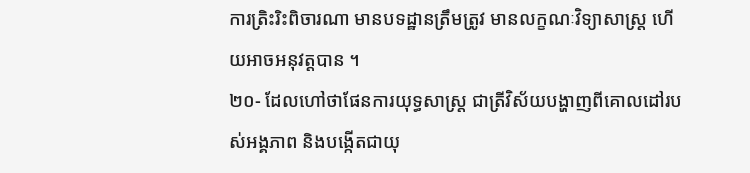ការត្រិះរិះពិចារណា មានបទដ្ឋានត្រឹមត្រូវ មានលក្ខណៈវិទ្យាសាស្ត្រ ហើយអាចអនុវត្តបាន ។
២០- ដែលហៅថាផែនការយុទ្ធសាស្រ្ត ជាត្រីវិស័យបង្ហាញពីគោលដៅរបស់អង្គភាព និងបង្កើតជាយុ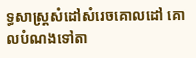ទ្ធសាស្រ្តសំដៅសំរេចគោលដៅ គោលបំណងទៅតា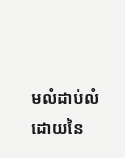មលំដាប់លំដោយនៃ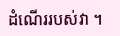ដំណើររបស់វា ។